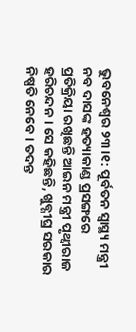ଭୁବନେଶ୍ବର ୨୩।୧: ପୂର୍ବତନ ସ୍ବାସ୍ଥ୍ୟ ମନ୍ତ୍ରୀ ନବ ଦାସଙ୍କ ହତ୍ୟାକାଣ୍ଡ ପ୍ରସଙ୍ଗରେ ପ୍ରତିକ୍ରିୟା ରଖିଛନ୍ତି ଆଇନ ମନ୍ତ୍ରୀ ପୃଥ୍ବୀରାଜ ହରିଚନ୍ଦନ । ସେ କହିଛନ୍ତି, ଖୁବ୍ଶୀଘ୍ର ସରକାର ନିଷ୍ପତି ନେବେ । ତଦନ୍ତ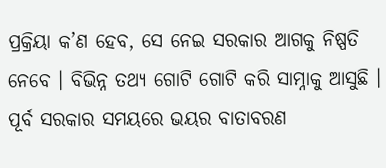ପ୍ରକ୍ରିୟା କ’ଣ ହେବ, ସେ ନେଇ ସରକାର ଆଗକୁ ନିଷ୍ପତି ନେବେ । ବିଭିନ୍ନ ତଥ୍ୟ ଗୋଟି ଗୋଟି କରି ସାମ୍ନାକୁ ଆସୁଛି ।
ପୂର୍ବ ସରକାର ସମୟରେ ଭୟର ବାତାବରଣ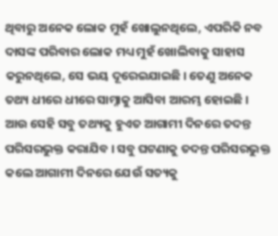ଥିବାରୁ ଅନେକ ଲୋକ ମୁହଁ ଖୋଲୁନଥିଲେ, ଏପରିକି ନବ ଦାସଙ୍କ ପରିବାର ଲୋକ ମଧ୍ୟ ମୁହଁ ଖୋଲିବାକୁ ସାହାସ କରୁନଥିଲେ, ସେ ଭୟ ଦୂରେଇଯାଇଛି । ତେଣୁ ଅନେକ ତଥ୍ୟ ଧୀରେ ଧୀରେ ସାମ୍ନାକୁ ଆସିବା ଆରମ୍ଭ ହୋଇଛି । ଆଉ ସେହି ସବୁ ତଥ୍ୟକୁ ହୁଏତ ଆଗାମୀ ଦିନରେ ତଦନ୍ତ ପରିସରଭୁକ୍ତ କରାଯିବ । ସବୁ ଘଟଣାକୁ ତଦନ୍ତ ପରିସରଭୁକ୍ତ କଲେ ଆଗାମୀ ଦିନରେ ଯେଉଁ ସତ୍ୟକୁ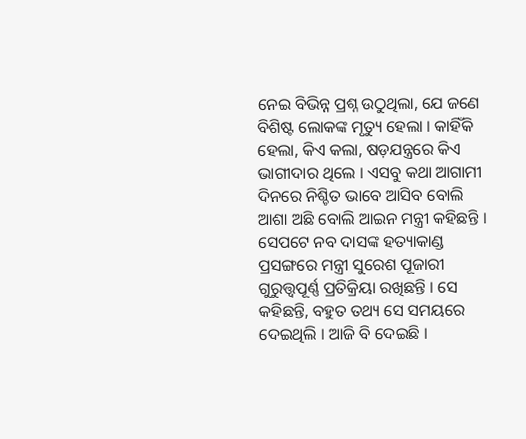ନେଇ ବିଭିନ୍ନ ପ୍ରଶ୍ନ ଉଠୁଥିଲା, ଯେ ଜଣେ ବିଶିଷ୍ଟ ଲୋକଙ୍କ ମୃତ୍ୟୁ ହେଲା । କାହିଁକି ହେଲା, କିଏ କଲା, ଷଡ଼ଯନ୍ତ୍ରରେ କିଏ ଭାଗୀଦାର ଥିଲେ । ଏସବୁ କଥା ଆଗାମୀ ଦିନରେ ନିଶ୍ଚିତ ଭାବେ ଆସିବ ବୋଲି ଆଶା ଅଛି ବୋଲି ଆଇନ ମନ୍ତ୍ରୀ କହିଛନ୍ତି ।
ସେପଟେ ନବ ଦାସଙ୍କ ହତ୍ୟାକାଣ୍ଡ ପ୍ରସଙ୍ଗରେ ମନ୍ତ୍ରୀ ସୁରେଶ ପୂଜାରୀ ଗୁରୁତ୍ତ୍ୱପୂର୍ଣ୍ଣ ପ୍ରତିକ୍ରିୟା ରଖିଛନ୍ତି । ସେ କହିଛନ୍ତି, ବହୁତ ତଥ୍ୟ ସେ ସମୟରେ ଦେଇଥିଲି । ଆଜି ବି ଦେଇଛି ।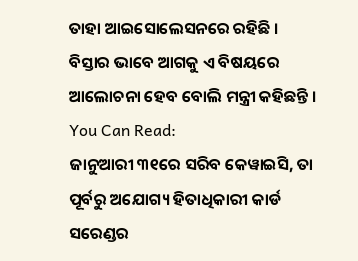ତାହା ଆଇସୋଲେସନରେ ରହିଛି । ବିସ୍ତାର ଭାବେ ଆଗକୁ ଏ ବିଷୟରେ ଆଲୋଚନା ହେବ ବୋଲି ମନ୍ତ୍ରୀ କହିଛନ୍ତି ।
You Can Read:
ଜାନୁଆରୀ ୩୧ରେ ସରିବ କେୱାଇସି, ତା ପୂର୍ବରୁ ଅଯୋଗ୍ୟ ହିତାଧିକାରୀ କାର୍ଡ ସରେଣ୍ଡର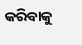କରିବାକୁ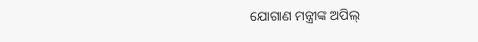ଯୋଗାଣ ମନ୍ତ୍ରୀଙ୍କ ଅପିଲ୍